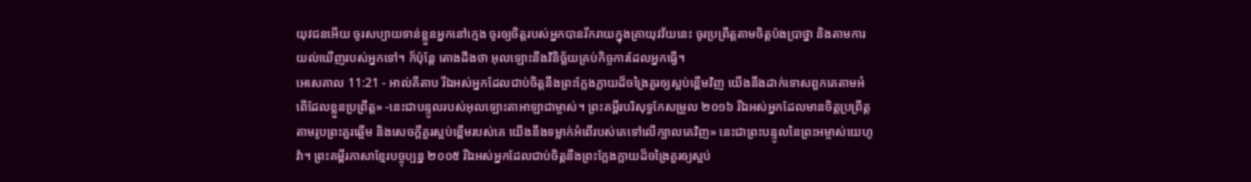យុវជនអើយ ចូរសប្បាយទាន់ខ្លួនអ្នកនៅក្មេង ចូរឲ្យចិត្តរបស់អ្នកបានរីករាយក្នុងគ្រាយុវវ័យនេះ ចូរប្រព្រឹត្តតាមចិត្តប៉ងប្រាថ្នា និងតាមការយល់ឃើញរបស់អ្នកទៅ។ ក៏ប៉ុន្តែ តោងដឹងថា អុលឡោះនឹងវិនិច្ឆ័យគ្រប់កិច្ចការដែលអ្នកធ្វើ។
អេសេគាល 11:21 - អាល់គីតាប រីឯអស់អ្នកដែលជាប់ចិត្តនឹងព្រះក្លែងក្លាយដ៏ចង្រៃគួរឲ្យស្អប់ខ្ពើមវិញ យើងនឹងដាក់ទោសពួកគេតាមអំពើដែលខ្លួនប្រព្រឹត្ត» -នេះជាបន្ទូលរបស់អុលឡោះតាអាឡាជាម្ចាស់។ ព្រះគម្ពីរបរិសុទ្ធកែសម្រួល ២០១៦ រីឯអស់អ្នកដែលមានចិត្តប្រព្រឹត្តតាមរូបព្រះគួរឆ្អើម និងសេចក្ដីគួរស្អប់ខ្ពើមរបស់គេ យើងនឹងទម្លាក់អំពើរបស់គេទៅលើក្បាលគេវិញ» នេះជាព្រះបន្ទូលនៃព្រះអម្ចាស់យេហូវ៉ា។ ព្រះគម្ពីរភាសាខ្មែរបច្ចុប្បន្ន ២០០៥ រីឯអស់អ្នកដែលជាប់ចិត្តនឹងព្រះក្លែងក្លាយដ៏ចង្រៃគួរឲ្យស្អប់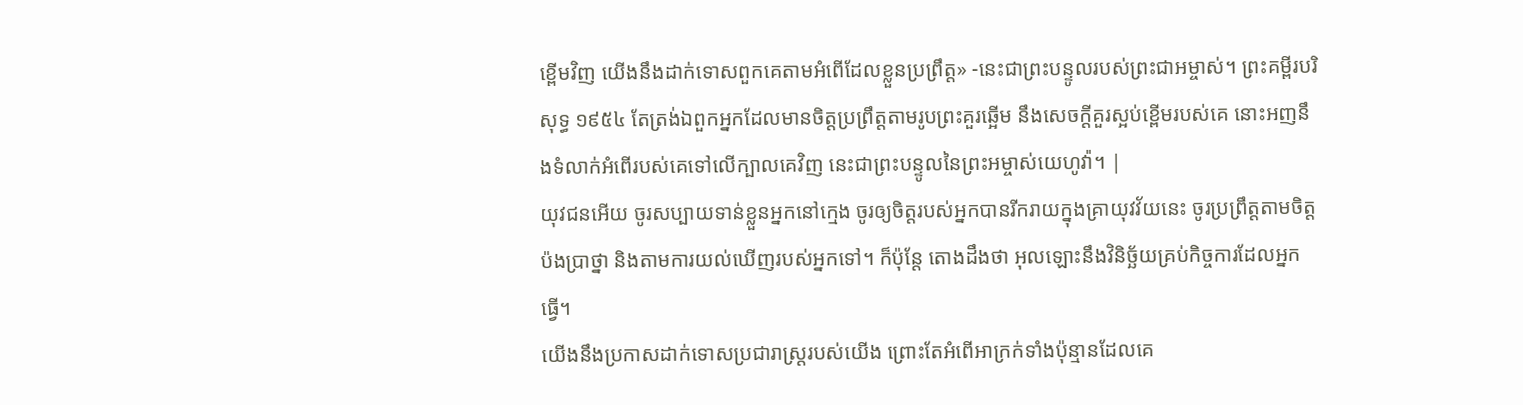ខ្ពើមវិញ យើងនឹងដាក់ទោសពួកគេតាមអំពើដែលខ្លួនប្រព្រឹត្ត» -នេះជាព្រះបន្ទូលរបស់ព្រះជាអម្ចាស់។ ព្រះគម្ពីរបរិសុទ្ធ ១៩៥៤ តែត្រង់ឯពួកអ្នកដែលមានចិត្តប្រព្រឹត្តតាមរូបព្រះគួរឆ្អើម នឹងសេចក្ដីគួរស្អប់ខ្ពើមរបស់គេ នោះអញនឹងទំលាក់អំពើរបស់គេទៅលើក្បាលគេវិញ នេះជាព្រះបន្ទូលនៃព្រះអម្ចាស់យេហូវ៉ា។ |
យុវជនអើយ ចូរសប្បាយទាន់ខ្លួនអ្នកនៅក្មេង ចូរឲ្យចិត្តរបស់អ្នកបានរីករាយក្នុងគ្រាយុវវ័យនេះ ចូរប្រព្រឹត្តតាមចិត្តប៉ងប្រាថ្នា និងតាមការយល់ឃើញរបស់អ្នកទៅ។ ក៏ប៉ុន្តែ តោងដឹងថា អុលឡោះនឹងវិនិច្ឆ័យគ្រប់កិច្ចការដែលអ្នកធ្វើ។
យើងនឹងប្រកាសដាក់ទោសប្រជារាស្ត្ររបស់យើង ព្រោះតែអំពើអាក្រក់ទាំងប៉ុន្មានដែលគេ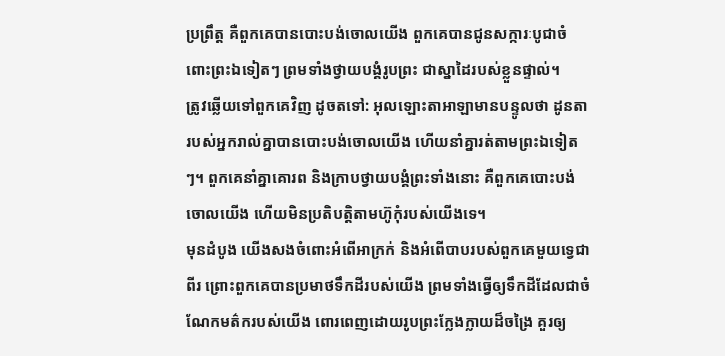ប្រព្រឹត្ត គឺពួកគេបានបោះបង់ចោលយើង ពួកគេបានជូនសក្ការៈបូជាចំពោះព្រះឯទៀតៗ ព្រមទាំងថ្វាយបង្គំរូបព្រះ ជាស្នាដៃរបស់ខ្លួនផ្ទាល់។
ត្រូវឆ្លើយទៅពួកគេវិញ ដូចតទៅ: អុលឡោះតាអាឡាមានបន្ទូលថា ដូនតារបស់អ្នករាល់គ្នាបានបោះបង់ចោលយើង ហើយនាំគ្នារត់តាមព្រះឯទៀតៗ។ ពួកគេនាំគ្នាគោរព និងក្រាបថ្វាយបង្គំព្រះទាំងនោះ គឺពួកគេបោះបង់ចោលយើង ហើយមិនប្រតិបត្តិតាមហ៊ូកុំរបស់យើងទេ។
មុនដំបូង យើងសងចំពោះអំពើអាក្រក់ និងអំពើបាបរបស់ពួកគេមួយទ្វេជាពីរ ព្រោះពួកគេបានប្រមាថទឹកដីរបស់យើង ព្រមទាំងធ្វើឲ្យទឹកដីដែលជាចំណែកមត៌ករបស់យើង ពោរពេញដោយរូបព្រះក្លែងក្លាយដ៏ចង្រៃ គួរឲ្យ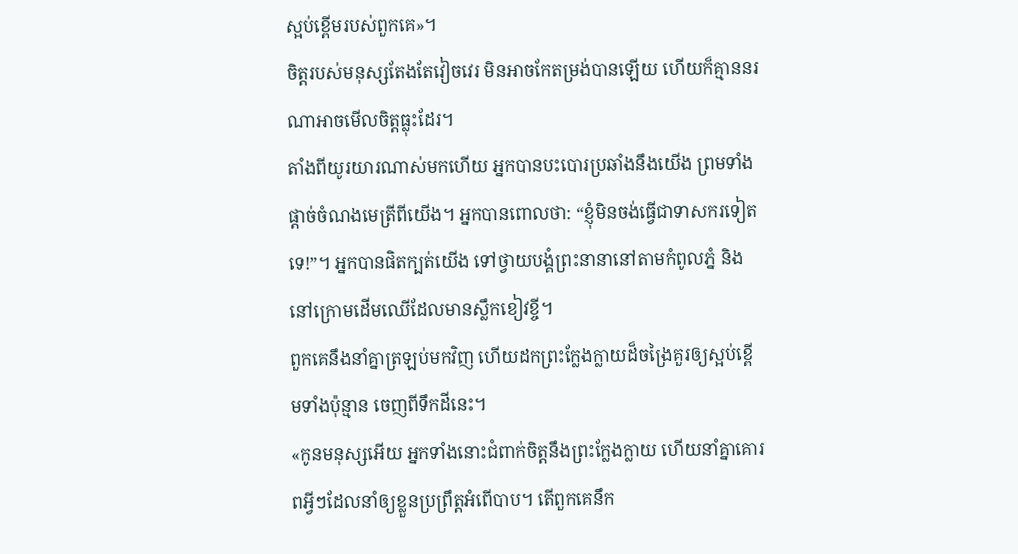ស្អប់ខ្ពើមរបស់ពួកគេ»។
ចិត្តរបស់មនុស្សតែងតែវៀចវេរ មិនអាចកែតម្រង់បានឡើយ ហើយក៏គ្មាននរណាអាចមើលចិត្តធ្លុះដែរ។
តាំងពីយូរយារណាស់មកហើយ អ្នកបានបះបោរប្រឆាំងនឹងយើង ព្រមទាំងផ្ដាច់ចំណងមេត្រីពីយើង។ អ្នកបានពោលថា: “ខ្ញុំមិនចង់ធ្វើជាទាសករទៀតទេ!”។ អ្នកបានផិតក្បត់យើង ទៅថ្វាយបង្គំព្រះនានានៅតាមកំពូលភ្នំ និងនៅក្រោមដើមឈើដែលមានស្លឹកខៀវខ្ចី។
ពួកគេនឹងនាំគ្នាត្រឡប់មកវិញ ហើយដកព្រះក្លែងក្លាយដ៏ចង្រៃគួរឲ្យស្អប់ខ្ពើមទាំងប៉ុន្មាន ចេញពីទឹកដីនេះ។
«កូនមនុស្សអើយ អ្នកទាំងនោះជំពាក់ចិត្តនឹងព្រះក្លែងក្លាយ ហើយនាំគ្នាគោរពអ្វីៗដែលនាំឲ្យខ្លួនប្រព្រឹត្តអំពើបាប។ តើពួកគេនឹក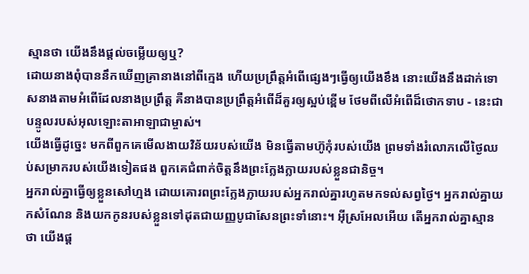ស្មានថា យើងនឹងផ្ដល់ចម្លើយឲ្យឬ?
ដោយនាងពុំបាននឹកឃើញគ្រានាងនៅពីក្មេង ហើយប្រព្រឹត្តអំពើផ្សេងៗធ្វើឲ្យយើងខឹង នោះយើងនឹងដាក់ទោសនាងតាមអំពើដែលនាងប្រព្រឹត្ត គឺនាងបានប្រព្រឹត្តអំពើដ៏គួរឲ្យស្អប់ខ្ពើម ថែមពីលើអំពើដ៏ថោកទាប - នេះជាបន្ទូលរបស់អុលឡោះតាអាឡាជាម្ចាស់។
យើងធ្វើដូច្នេះ មកពីពួកគេមើលងាយវិន័យរបស់យើង មិនធ្វើតាមហ៊ូកុំរបស់យើង ព្រមទាំងរំលោភលើថ្ងៃឈប់សម្រាករបស់យើងទៀតផង ពួកគេជំពាក់ចិត្តនឹងព្រះក្លែងក្លាយរបស់ខ្លួនជានិច្ច។
អ្នករាល់គ្នាធ្វើឲ្យខ្លួនសៅហ្មង ដោយគោរពព្រះក្លែងក្លាយរបស់អ្នករាល់គ្នារហូតមកទល់សព្វថ្ងៃ។ អ្នករាល់គ្នាយកសំណែន និងយកកូនរបស់ខ្លួនទៅដុតជាយញ្ញបូជាសែនព្រះទាំនោះ។ អ៊ីស្រអែលអើយ តើអ្នករាល់គ្នាស្មានថា យើងផ្ដ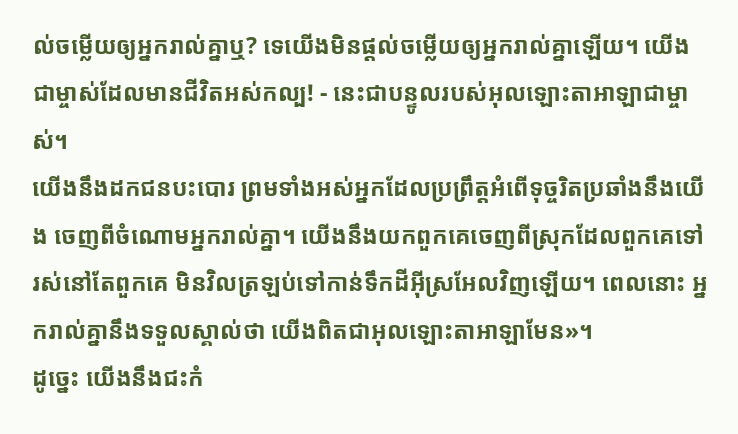ល់ចម្លើយឲ្យអ្នករាល់គ្នាឬ? ទេយើងមិនផ្ដល់ចម្លើយឲ្យអ្នករាល់គ្នាឡើយ។ យើងជាម្ចាស់ដែលមានជីវិតអស់កល្ប! - នេះជាបន្ទូលរបស់អុលឡោះតាអាឡាជាម្ចាស់។
យើងនឹងដកជនបះបោរ ព្រមទាំងអស់អ្នកដែលប្រព្រឹត្តអំពើទុច្ចរិតប្រឆាំងនឹងយើង ចេញពីចំណោមអ្នករាល់គ្នា។ យើងនឹងយកពួកគេចេញពីស្រុកដែលពួកគេទៅរស់នៅតែពួកគេ មិនវិលត្រឡប់ទៅកាន់ទឹកដីអ៊ីស្រអែលវិញឡើយ។ ពេលនោះ អ្នករាល់គ្នានឹងទទួលស្គាល់ថា យើងពិតជាអុលឡោះតាអាឡាមែន»។
ដូច្នេះ យើងនឹងជះកំ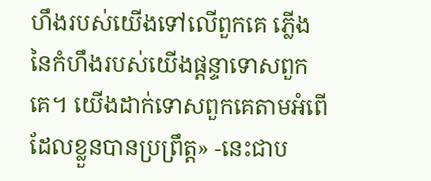ហឹងរបស់យើងទៅលើពួកគេ ភ្លើងនៃកំហឹងរបស់យើងផ្ដន្ទាទោសពួកគេ។ យើងដាក់ទោសពួកគេតាមអំពើដែលខ្លួនបានប្រព្រឹត្ត» -នេះជាប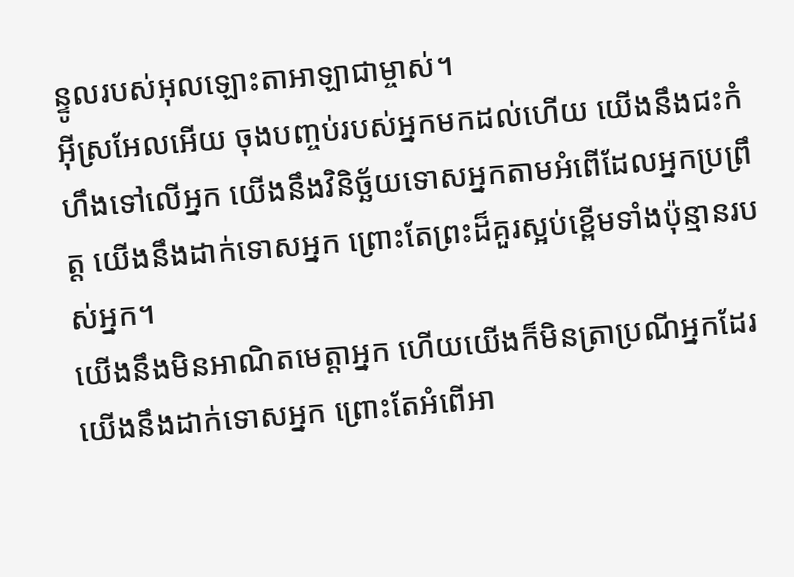ន្ទូលរបស់អុលឡោះតាអាឡាជាម្ចាស់។
អ៊ីស្រអែលអើយ ចុងបញ្ចប់របស់អ្នកមកដល់ហើយ យើងនឹងជះកំហឹងទៅលើអ្នក យើងនឹងវិនិច្ឆ័យទោសអ្នកតាមអំពើដែលអ្នកប្រព្រឹត្ត យើងនឹងដាក់ទោសអ្នក ព្រោះតែព្រះដ៏គួរស្អប់ខ្ពើមទាំងប៉ុន្មានរបស់អ្នក។
យើងនឹងមិនអាណិតមេត្តាអ្នក ហើយយើងក៏មិនត្រាប្រណីអ្នកដែរ យើងនឹងដាក់ទោសអ្នក ព្រោះតែអំពើអា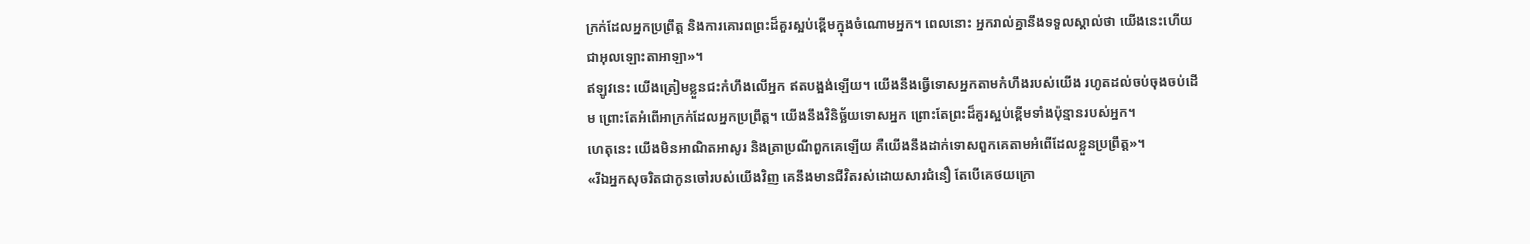ក្រក់ដែលអ្នកប្រព្រឹត្ត និងការគោរពព្រះដ៏គួរស្អប់ខ្ពើមក្នុងចំណោមអ្នក។ ពេលនោះ អ្នករាល់គ្នានឹងទទួលស្គាល់ថា យើងនេះហើយជាអុលឡោះតាអាឡា»។
ឥឡូវនេះ យើងត្រៀមខ្លួនជះកំហឹងលើអ្នក ឥតបង្អង់ឡើយ។ យើងនឹងធ្វើទោសអ្នកតាមកំហឹងរបស់យើង រហូតដល់ចប់ចុងចប់ដើម ព្រោះតែអំពើអាក្រក់ដែលអ្នកប្រព្រឹត្ត។ យើងនឹងវិនិច្ឆ័យទោសអ្នក ព្រោះតែព្រះដ៏គួរស្អប់ខ្ពើមទាំងប៉ុន្មានរបស់អ្នក។
ហេតុនេះ យើងមិនអាណិតអាសូរ និងត្រាប្រណីពួកគេឡើយ គឺយើងនឹងដាក់ទោសពួកគេតាមអំពើដែលខ្លួនប្រព្រឹត្ត»។
«រីឯអ្នកសុចរិតជាកូនចៅរបស់យើងវិញ គេនឹងមានជីវិតរស់ដោយសារជំនឿ តែបើគេថយក្រោ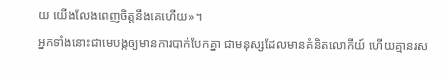យ យើងលែងពេញចិត្ដនឹងគេហើយ»។
អ្នកទាំងនោះជាមេបង្កឲ្យមានការបាក់បែកគ្នា ជាមនុស្សដែលមានគំនិតលោកីយ៍ ហើយគ្មានរស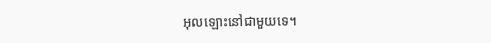អុលឡោះនៅជាមួយទេ។